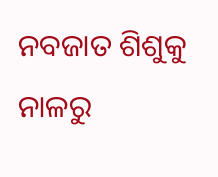ନବଜାତ ଶିଶୁକୁ ନାଳରୁ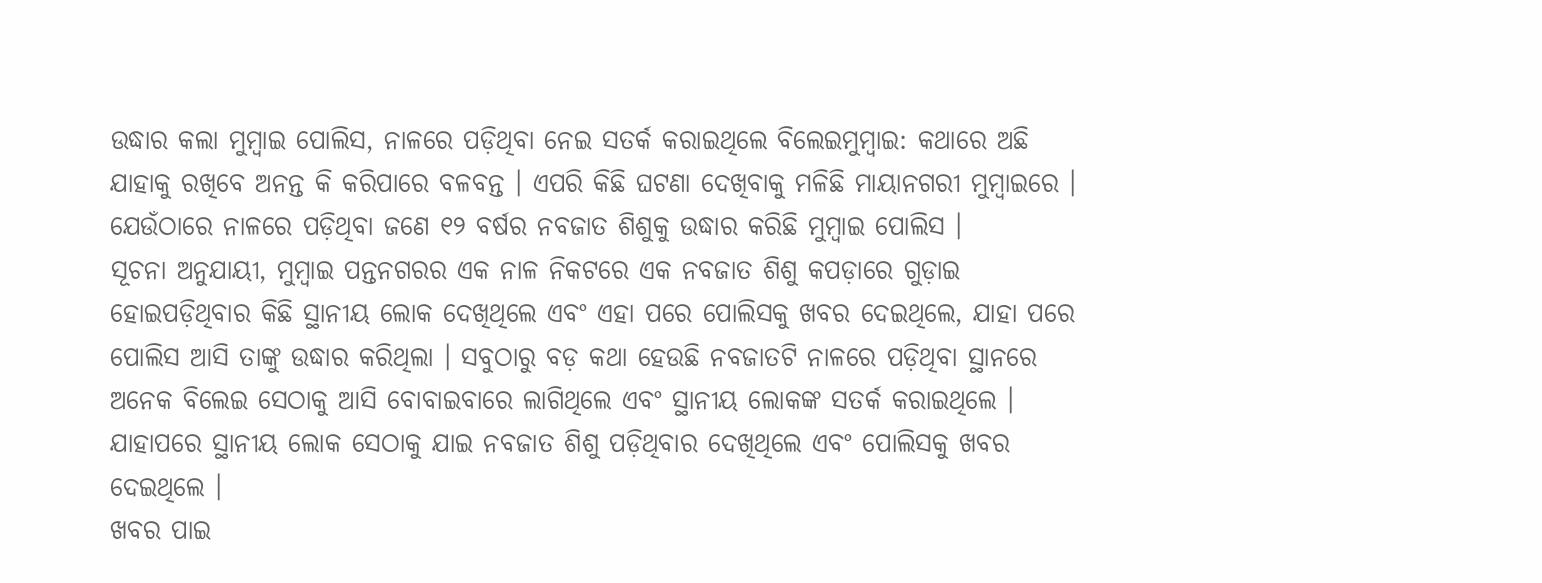ଉଦ୍ଧାର କଲା ମୁମ୍ବାଇ ପୋଲିସ, ନାଳରେ ପଡ଼ିଥିବା ନେଇ ସତର୍କ କରାଇଥିଲେ ବିଲେଇମୁମ୍ବାଇ: କଥାରେ ଅଛି ଯାହାକୁ ରଖିବେ ଅନନ୍ତ କି କରିପାରେ ବଳବନ୍ତ । ଏପରି କିଛି ଘଟଣା ଦେଖିବାକୁ ମଳିଛି ମାୟାନଗରୀ ମୁମ୍ବାଇରେ । ଯେଉଁଠାରେ ନାଳରେ ପଡ଼ିଥିବା ଜଣେ ୧୨ ବର୍ଷର ନବଜାତ ଶିଶୁକୁ ଉଦ୍ଧାର କରିଛି ମୁମ୍ବାଇ ପୋଲିସ ।
ସୂଚନା ଅନୁଯାୟୀ, ମୁମ୍ବାଇ ପନ୍ତନଗରର ଏକ ନାଳ ନିକଟରେ ଏକ ନବଜାତ ଶିଶୁ କପଡ଼ାରେ ଗୁଡ଼ାଇ ହୋଇପଡ଼ିଥିବାର କିଛି ସ୍ଥାନୀୟ ଲୋକ ଦେଖିଥିଲେ ଏବଂ ଏହା ପରେ ପୋଲିସକୁ ଖବର ଦେଇଥିଲେ, ଯାହା ପରେ ପୋଲିସ ଆସି ତାଙ୍କୁ ଉଦ୍ଧାର କରିଥିଲା । ସବୁଠାରୁ ବଡ଼ କଥା ହେଉଛି ନବଜାତଟି ନାଳରେ ପଡ଼ିଥିବା ସ୍ଥାନରେ ଅନେକ ବିଲେଇ ସେଠାକୁ ଆସି ବୋବାଇବାରେ ଲାଗିଥିଲେ ଏବଂ ସ୍ଥାନୀୟ ଲୋକଙ୍କ ସତର୍କ କରାଇଥିଲେ । ଯାହାପରେ ସ୍ଥାନୀୟ ଲୋକ ସେଠାକୁ ଯାଇ ନବଜାତ ଶିଶୁ ପଡ଼ିଥିବାର ଦେଖିଥିଲେ ଏବଂ ପୋଲିସକୁ ଖବର ଦେଇଥିଲେ ।
ଖବର ପାଇ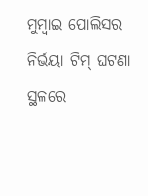ମୁମ୍ବାଇ ପୋଲିସର ନିର୍ଭୟା ଟିମ୍ ଘଟଣା ସ୍ଥଳରେ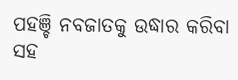ପହଞ୍ଚି ନବଜାତକୁ ଉଦ୍ଧାର କରିବା ସହ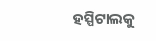ହସ୍ପିଟାଲକୁ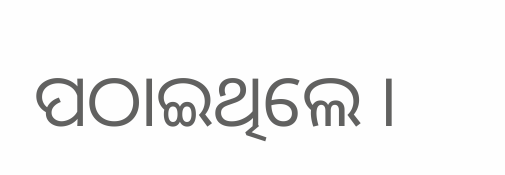ପଠାଇଥିଲେ ।